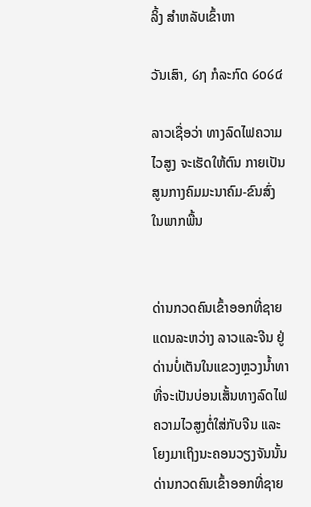ລິ້ງ ສຳຫລັບເຂົ້າຫາ

ວັນເສົາ, ໒໗ ກໍລະກົດ ໒໐໒໔

ລາວເຊື່ອວ່າ ທາງລົດໄຟຄວາມໄວສູງ ຈະເຮັດໃຫ້ຕົນ ກາຍເປັນ ສູນກາງຄົມມະນາຄົມ-ຂົນສົ່ງ ໃນພາກພື້ນ


ດ່ານກວດຄົນເຂົ້າອອກທີ່ຊາຍແດນລະຫວ່າງ ລາວແລະຈີນ ຢູ່ດ່ານບໍ່ເຕັນໃນແຂວງຫຼວງນໍ້າທາ ທີ່ຈະເປັນບ່ອນເສັ້ນທາງລົດໄຟຄວາມໄວສູງຕໍ່ໃສ່ກັບຈີນ ແລະໂຍງມາເຖິງນະຄອນວຽງຈັນນັ້ນ
ດ່ານກວດຄົນເຂົ້າອອກທີ່ຊາຍ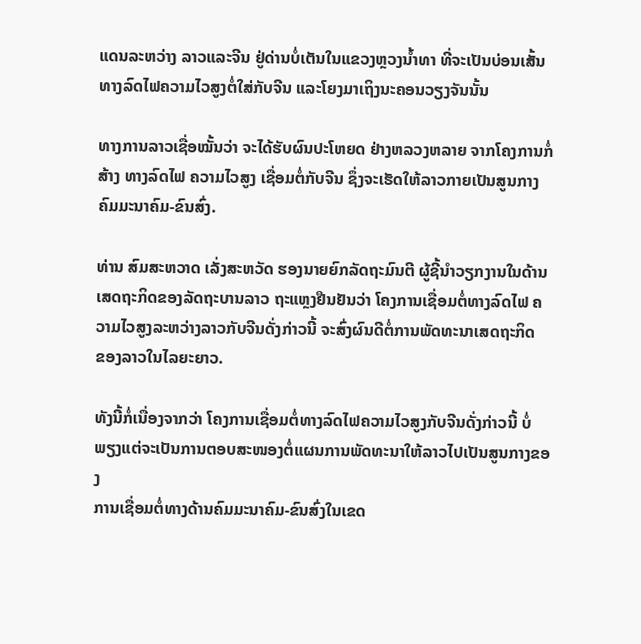ແດນລະຫວ່າງ ລາວແລະຈີນ ຢູ່ດ່ານບໍ່ເຕັນໃນແຂວງຫຼວງນໍ້າທາ ທີ່ຈະເປັນບ່ອນເສັ້ນທາງລົດໄຟຄວາມໄວສູງຕໍ່ໃສ່ກັບຈີນ ແລະໂຍງມາເຖິງນະຄອນວຽງຈັນນັ້ນ

ທາງການລາວເຊື່ອໝັ້ນວ່າ ຈະໄດ້ຮັບຜົນປະໂຫຍດ ຢ່າງຫລວງຫລາຍ ຈາກໂຄງການກໍ່ສ້າງ ທາງລົດໄຟ ຄວາມໄວສູງ ເຊື່ອມຕໍ່ກັບຈີນ ຊຶ່ງຈະເຮັດໃຫ້ລາວກາຍເປັນສູນກາງ ຄົມມະນາຄົມ-ຂົນສົ່ງ.

ທ່ານ ສົມສະຫວາດ ເລັ່ງສະຫວັດ ຮອງນາຍຍົກລັດຖະມົນຕີ ຜູ້ຊີ້ນໍາວຽກງານໃນດ້ານ
ເສດຖະກິດຂອງລັດຖະບານລາວ ຖະແຫຼງຢືນຢັນວ່າ ໂຄງການເຊື່ອມຕໍ່ທາງລົດໄຟ ຄວາມໄວສູງລະຫວ່າງລາວກັບຈີນດັ່ງກ່າວນີ້ ຈະສົ່ງຜົນດີຕໍ່ການພັດທະນາເສດຖະກິດ
ຂອງລາວໃນໄລຍະຍາວ.

ທັງນີ້ກໍ່ເນື່ອງຈາກວ່າ ໂຄງການເຊື່ອມຕໍ່ທາງລົດໄຟຄວາມໄວສູງກັບຈີນດັ່ງກ່າວນີ້ ບໍ່
ພຽງແຕ່ຈະເປັນການຕອບສະໜອງຕໍ່ແຜນການພັດທະນາໃຫ້ລາວໄປເປັນສູນກາງຂອງ
ການເຊື່ອມຕໍ່ທາງດ້ານຄົມມະນາຄົມ-ຂົນສົ່ງໃນເຂດ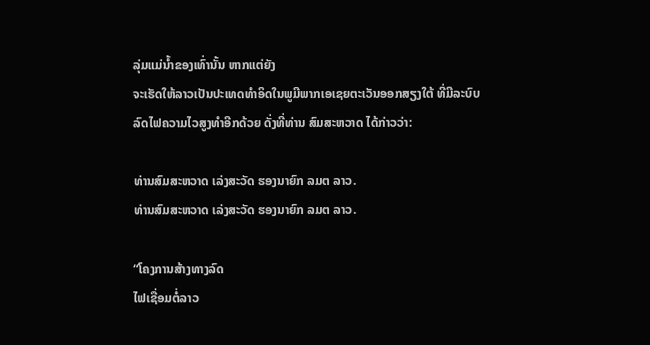ລຸ່ມແມ່ນໍ້າຂອງເທົ່ານັ້ນ ຫາກແຕ່ຍັງ
ຈະເຮັດໃຫ້ລາວເປັນປະເທດທໍາອິດໃນພູມີພາກເອເຊຍຕະເວັນອອກສຽງໃຕ້ ທີ່ມີລະບົບ
ລົດໄຟຄວາມໄວສູງທໍາອີກດ້ວຍ ດັ່ງທີ່ທ່ານ ສົມສະຫວາດ ໄດ້ກ່າວວ່າ:

ທ່ານສົມສະຫວາດ ເລ່ງສະວັດ ຮອງນາຍົກ ລມຕ ລາວ.
ທ່ານສົມສະຫວາດ ເລ່ງສະວັດ ຮອງນາຍົກ ລມຕ ລາວ.

“ໂຄງການສ້າງທາງລົດ
ໄຟເຊື່ອມຕໍ່ລາວ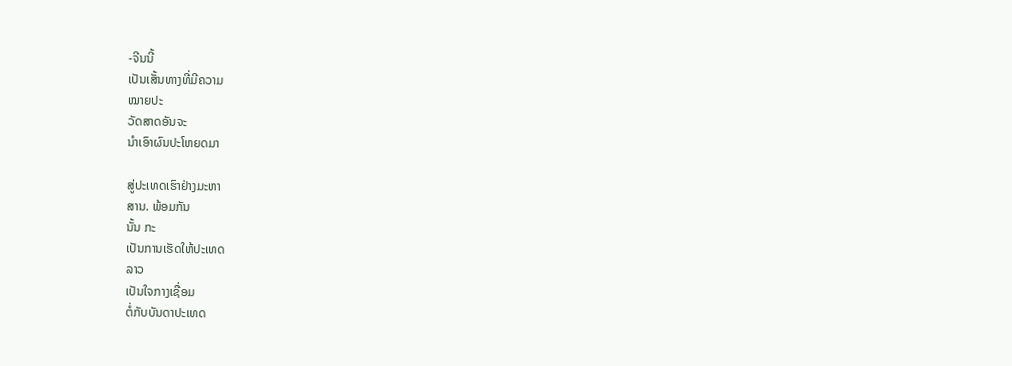-ຈີນນີ້
ເປັນເສັ້ນທາງທີ່ມີຄວາມ
ໝາຍປະ
ວັດສາດອັນຈະ
ນໍາເອົາຜົນປະໂຫຍດມາ

ສູ່ປະເທດເຮົາຢ່າງມະຫາ
ສານ. ພ້ອມກັນ
ນັ້ນ ກະ
ເປັນການເຮັດໃຫ້ປະເທດ
ລາວ
ເປັນໃຈກາງເຊື່ອມ
ຕໍ່ກັບບັນດາປະເທດ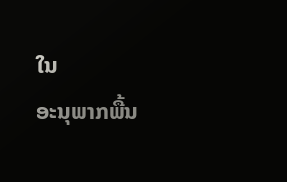ໃນ
ອະນຸພາກພື້ນ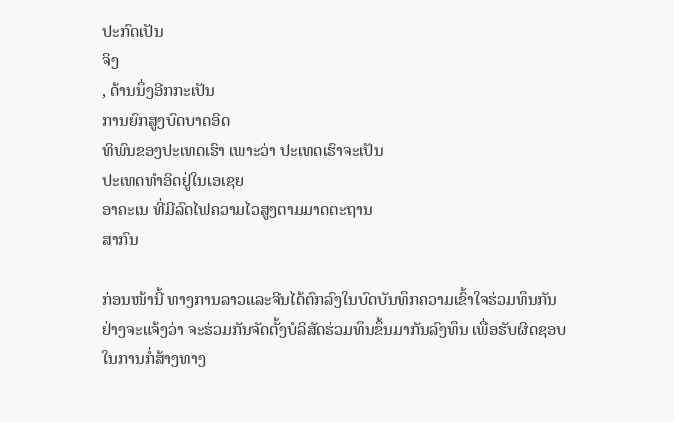ປະກົດເປັນ
ຈິງ
, ດ້ານນຶ່ງອີກກະເປັນ
ການຍົກສູງບົດບາດອິດ
ທິພົນຂອງປະເທດເຮົາ ເພາະວ່າ ປະເທດເຮົາຈະເປັນ
ປະເທດທໍາອິດຢູ່ໃນເອເຊຍ
ອາຄະເນ ທີ່ມີລົດໄຟຄວາມໄວສູງຕາມມາດຕະຖານ
ສາກົນ

ກ່ອນໜ້ານີ້ ທາງການລາວແລະຈີນໄດ້ຕົກລົງໃນບົດບັນທຶກຄວາມເຂົ້າໃຈຮ່ວມທຶນກັນ
ຢ່າງຈະແຈ້ງວ່າ ຈະຮ່ວມກັນຈັດຕັ້ງບໍລິສັດຮ່ວມທຶນຂຶ້ນມາກັນລົງທຶນ ເພື່ອຮັບຜິດຊອບ
ໃນການກໍ່ສ້າງທາງ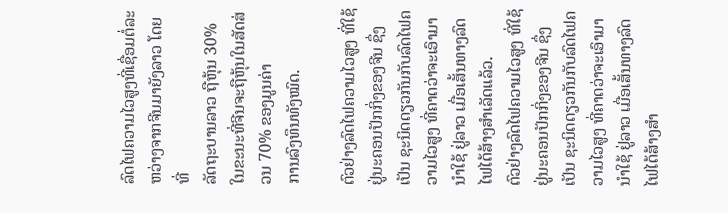ລົດໄຟຄວາມໄວສູງທີ່ເຊື່ອມຕໍ່ລະຫວ່າງຈາກຈີນມາຍັງລາວ ໂດຍທີ່
ລັດຖະບານລາວ ຖືຫຸ້ນ 30% ໃນຂະນະທີ່ຈີນຈະຖືຫຸ້ນໃນສັດສ່ວນ 70% ຂອງມູນຄ່າ
ການລົງທຶນທັງໝົດ.

ຕົວຢ່າງລົດໄຟຄວາມໄວສູງ ທີ່ໃຊ້ຢູ່ນະຄອນປັກກິ່ງຂອງຈີນ ຊຶ່ງເປັນ ຊະນິດດຽວກັນກັບລົດໄຟຄວາມໄວສູງ ທີ່ຄາດວ່າຈະເອົາມານໍາໃຊ້ ຢູ່ລາວ ເມື່ອເສັ້ນທາງລົດໄຟໄດ້ສ້າງສໍາເລັດແລ້ວ.
ຕົວຢ່າງລົດໄຟຄວາມໄວສູງ ທີ່ໃຊ້ຢູ່ນະຄອນປັກກິ່ງຂອງຈີນ ຊຶ່ງເປັນ ຊະນິດດຽວກັນກັບລົດໄຟຄວາມໄວສູງ ທີ່ຄາດວ່າຈະເອົາມານໍາໃຊ້ ຢູ່ລາວ ເມື່ອເສັ້ນທາງລົດໄຟໄດ້ສ້າງສໍາ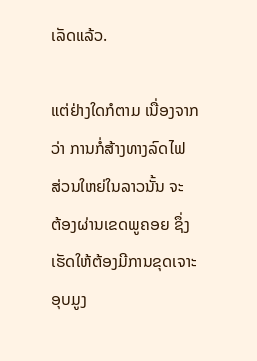ເລັດແລ້ວ.

ແຕ່ຢ່າງໃດກໍຕາມ ເນື່ອງຈາກ
ວ່າ ການກໍ່ສ້າງທາງລົດໄຟ
ສ່ວນໃຫຍ່ໃນລາວນັ້ນ ຈະ
ຕ້ອງຜ່ານເຂດພູຄອຍ ຊຶ່ງ
ເຮັດໃຫ້ຕ້ອງມີການຂຸດເຈາະ
ອຸບມູງ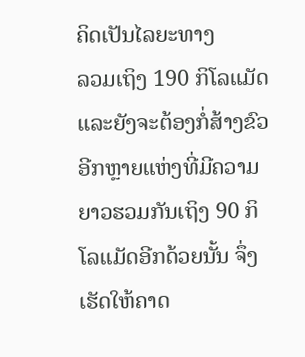ຄິດເປັນໄລຍະທາງ
ລວມເຖິງ 190 ກິໂລແມັດ
ແລະຍັງຈະຕ້ອງກໍ່ສ້າງຂົວ
ອີກຫຼາຍແຫ່ງທີ່ມີຄວາມ
ຍາວຮວມກັນເຖິງ 90 ກິ
ໂລແມັດອີກດ້ວຍນັ້ນ ຈຶ່ງ
ເຮັດໃຫ້ຄາດ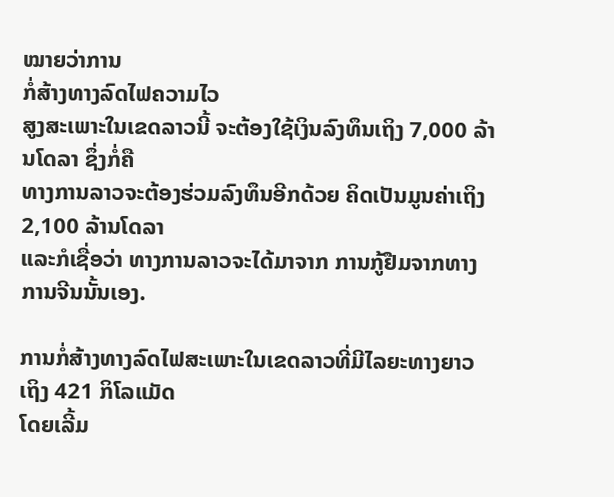ໝາຍວ່າການ
ກໍ່ສ້າງທາງລົດໄຟຄວາມໄວ
ສູງສະເພາະໃນເຂດລາວນີ້ ຈະຕ້ອງໃຊ້ເງິນລົງທຶນເຖິງ 7,000 ລ້ານໂດລາ ຊຶ່ງກໍ່ຄື
ທາງການລາວຈະຕ້ອງຮ່ວມລົງທຶນອີກດ້ວຍ ຄິດເປັນມູນຄ່າເຖິງ 2,100 ລ້ານໂດລາ
ແລະກໍເຊື່ອວ່າ ທາງການລາວຈະໄດ້ມາຈາກ ການກູ້ຢືມຈາກທາງການຈີນນັ້ນເອງ.

ການກໍ່ສ້າງທາງລົດໄຟສະເພາະໃນເຂດລາວທີ່ມີໄລຍະທາງຍາວເຖິງ 421 ກິໂລແມັດ
ໂດຍເລີ້ມ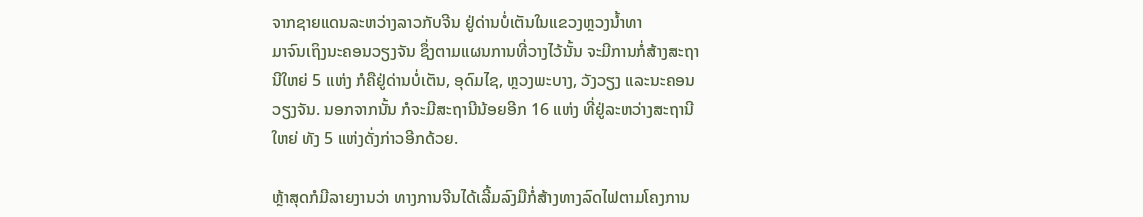ຈາກຊາຍແດນລະຫວ່າງລາວກັບຈີນ ຢູ່ດ່ານບໍ່ເຕັນໃນແຂວງຫຼວງນໍ້າທາ
ມາຈົນເຖິງນະຄອນວຽງຈັນ ຊຶ່ງຕາມແຜນການທີ່ວາງໄວ້ນັ້ນ ຈະມີການກໍ່ສ້າງສະຖາ
ນີໃຫຍ່ 5 ແຫ່ງ ກໍຄືຢູ່ດ່ານບໍ່ເຕັນ, ອຸດົມໄຊ, ຫຼວງພະບາງ, ວັງວຽງ ແລະນະຄອນ
ວຽງຈັນ. ນອກຈາກນັ້ນ ກໍຈະມີສະຖານີນ້ອຍອີກ 16 ແຫ່ງ ທີ່ຢູ່ລະຫວ່າງສະຖານີ
ໃຫຍ່ ທັງ 5 ແຫ່ງດັ່ງກ່າວອີກດ້ວຍ.

ຫຼ້າສຸດກໍມີລາຍງານວ່າ ທາງການຈີນໄດ້ເລີ້ມລົງມືກໍ່ສ້າງທາງລົດໄຟຕາມໂຄງການ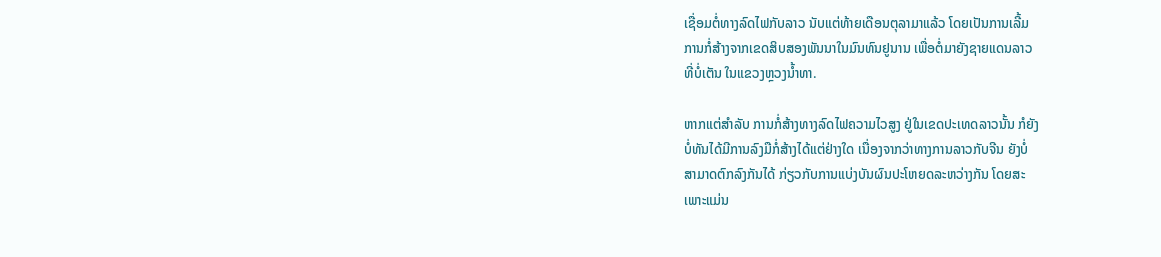ເຊື່ອມຕໍ່ທາງລົດໄຟກັບລາວ ນັບແຕ່ທ້າຍເດືອນຕຸລາມາແລ້ວ ໂດຍເປັນການເລີ້ມ
ການກໍ່ສ້າງຈາກເຂດສິບສອງພັນນາໃນມົນທົນຢູນານ ເພື່ອຕໍ່ມາຍັງຊາຍແດນລາວ
ທີ່ບໍ່ເຕັນ ໃນແຂວງຫຼວງນໍ້າທາ.

ຫາກແຕ່ສໍາລັບ ການກໍ່ສ້າງທາງລົດໄຟຄວາມໄວສູງ ຢູ່ໃນເຂດປະເທດລາວນັ້ນ ກໍຍັງ
ບໍ່ທັນໄດ້ມີການລົງມືກໍ່ສ້າງໄດ້ແຕ່ຢ່າງໃດ ເນື່ອງຈາກວ່າທາງການລາວກັບຈີນ ຍັງບໍ່
ສາມາດຕົກລົງກັນໄດ້ ກ່ຽວກັບການແບ່ງບັນຜົນປະໂຫຍດລະຫວ່າງກັນ ໂດຍສະ
ເພາະແມ່ນ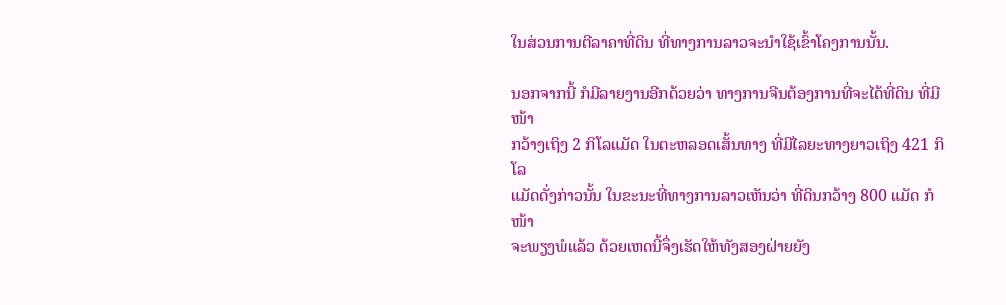ໃນສ່ວນການຕີລາຄາທີ່ດິນ ທີ່ທາງການລາວຈະນໍາໃຊ້ເຂົ້າໂຄງການນັ້ນ.

ນອກຈາກນີ້ ກໍມີລາຍງານອີກດ້ວຍວ່າ ທາງການຈີນຕ້ອງການທີ່ຈະໄດ້ທີ່ດິນ ທີ່ມີໜ້າ
ກວ້າງເຖິງ 2 ກິໂລແມັດ ໃນຕະຫລອດເສັ້ນທາງ ທີ່ມີໄລຍະທາງຍາວເຖິງ 421 ກິໂລ
ແມັດດັ່ງກ່າວນັ້ນ ໃນຂະນະທີ່ທາງການລາວເຫັນວ່າ ທີ່ດິນກວ້າງ 800 ແມັດ ກໍໜ້າ
ຈະພຽງພໍແລ້ວ ດ້ວຍເຫດນີ້ຈຶ່ງເຮັດໃຫ້ທັງສອງຝ່າຍຍັງ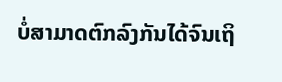ບໍ່ສາມາດຕົກລົງກັນໄດ້ຈົນເຖິ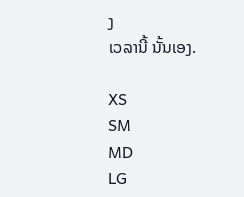ງ
ເວລານີ້ ນັ້ນເອງ.

XS
SM
MD
LG